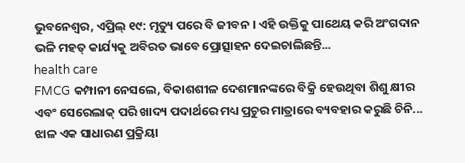ଭୁବନେଶ୍ୱର, ଏପ୍ରିଲ୍ ୧୯: ମୃତ୍ୟୁ ପରେ ବି ଜୀବନ । ଏହି ଉକ୍ତିକୁ ପାଥେୟ କରି ଅଂଗଦାନ ଭଳି ମହତ୍ କାର୍ଯ୍ୟକୁ ଅବିରତ ଭାବେ ପ୍ରୋତ୍ସାହନ ଦେଇଚାଲିଛନ୍ତି...
health care
FMCG କମ୍ପାନୀ ନେସଲେ, ବିକାଶଶୀଳ ଦେଶମାନଙ୍କରେ ବିକ୍ରି ହେଉଥିବା ଶିଶୁ କ୍ଷୀର ଏବଂ ସେରେଲାକ୍ ପରି ଖାଦ୍ୟ ପଦାର୍ଥରେ ମଧ୍ୟ ପ୍ରଚୁର ମାତ୍ରାରେ ବ୍ୟବହାର କରୁଛି ଚିନି...
ଝାଳ ଏକ ସାଧାରଣ ପ୍ରକ୍ରିୟା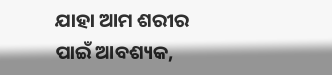ଯାହା ଆମ ଶରୀର ପାଇଁ ଆବଶ୍ୟକ,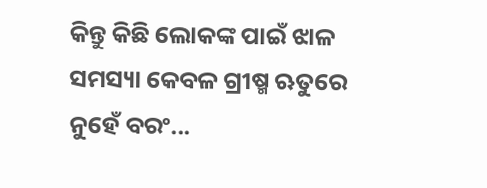କିନ୍ତୁ କିଛି ଲୋକଙ୍କ ପାଇଁ ଝାଳ ସମସ୍ୟା କେବଳ ଗ୍ରୀଷ୍ମ ଋତୁରେ ନୁହେଁ ବରଂ...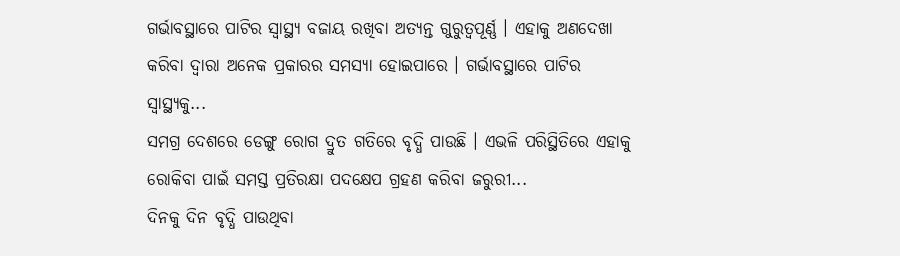ଗର୍ଭାବସ୍ଥାରେ ପାଟିର ସ୍ୱାସ୍ଥ୍ୟ ବଜାୟ ରଖିବା ଅତ୍ୟନ୍ତ ଗୁରୁତ୍ୱପୂର୍ଣ୍ଣ । ଏହାକୁ ଅଣଦେଖା କରିବା ଦ୍ୱାରା ଅନେକ ପ୍ରକାରର ସମସ୍ୟା ହୋଇପାରେ । ଗର୍ଭାବସ୍ଥାରେ ପାଟିର ସ୍ବାସ୍ଥ୍ୟକୁ...
ସମଗ୍ର ଦେଶରେ ଡେଙ୍ଗୁ ରୋଗ ଦ୍ରୁତ ଗତିରେ ବୃଦ୍ଧି ପାଉଛି । ଏଭଳି ପରିସ୍ଥିତିରେ ଏହାକୁ ରୋକିବା ପାଇଁ ସମସ୍ତ ପ୍ରତିରକ୍ଷା ପଦକ୍ଷେପ ଗ୍ରହଣ କରିବା ଜରୁରୀ...
ଦିନକୁ ଦିନ ବୃଦ୍ଧି ପାଉଥିବା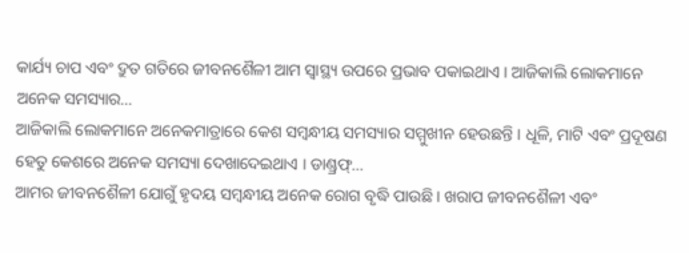କାର୍ଯ୍ୟ ଚାପ ଏବଂ ଦ୍ରୁତ ଗତିରେ ଜୀବନଶୈଳୀ ଆମ ସ୍ୱାସ୍ଥ୍ୟ ଉପରେ ପ୍ରଭାବ ପକାଇଥାଏ । ଆଜିକାଲି ଲୋକମାନେ ଅନେକ ସମସ୍ୟାର...
ଆଜିକାଲି ଲୋକମାନେ ଅନେକମାତ୍ରାରେ କେଶ ସମ୍ବନ୍ଧୀୟ ସମସ୍ୟାର ସମ୍ମୁଖୀନ ହେଉଛନ୍ତି । ଧୂଳି, ମାଟି ଏବଂ ପ୍ରଦୂଷଣ ହେତୁ କେଶରେ ଅନେକ ସମସ୍ୟା ଦେଖାଦେଇଥାଏ । ଡାଣ୍ଡ୍ରଫ୍...
ଆମର ଜୀବନଶୈଳୀ ଯୋଗୁଁ ହୃଦୟ ସମ୍ବନ୍ଧୀୟ ଅନେକ ରୋଗ ବୃଦ୍ଧି ପାଉଛି । ଖରାପ ଜୀବନଶୈଳୀ ଏବଂ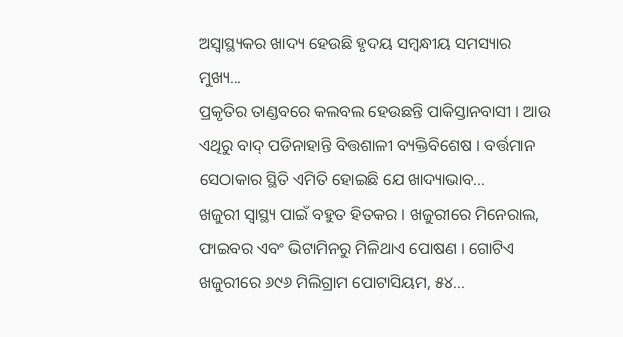ଅସ୍ୱାସ୍ଥ୍ୟକର ଖାଦ୍ୟ ହେଉଛି ହୃଦୟ ସମ୍ବନ୍ଧୀୟ ସମସ୍ୟାର ମୁଖ୍ୟ...
ପ୍ରକୃତିର ତାଣ୍ଡବରେ କଲବଲ ହେଉଛନ୍ତି ପାକିସ୍ତାନବାସୀ । ଆଉ ଏଥିରୁ ବାଦ୍ ପଡିନାହାନ୍ତି ବିତ୍ତଶାଳୀ ବ୍ୟକ୍ତିବିଶେଷ । ବର୍ତ୍ତମାନ ସେଠାକାର ସ୍ଥିତି ଏମିତି ହୋଇଛି ଯେ ଖାଦ୍ୟାଭାବ...
ଖଜୁରୀ ସ୍ୱାସ୍ଥ୍ୟ ପାଇଁ ବହୁତ ହିତକର । ଖଜୁରୀରେ ମିନେରାଲ, ଫାଇବର ଏବଂ ଭିଟାମିନରୁ ମିଳିଥାଏ ପୋଷଣ । ଗୋଟିଏ ଖଜୁରୀରେ ୬୯୬ ମିଲିଗ୍ରାମ ପୋଟାସିୟମ, ୫୪...